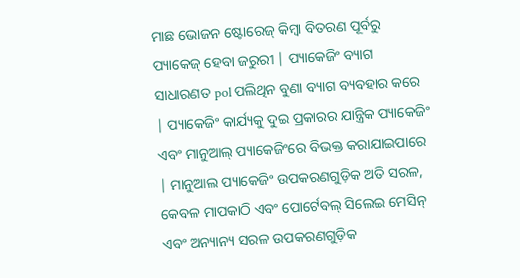ମାଛ ଭୋଜନ ଷ୍ଟୋରେଜ୍ କିମ୍ବା ବିତରଣ ପୂର୍ବରୁ ପ୍ୟାକେଜ୍ ହେବା ଜରୁରୀ | ପ୍ୟାକେଜିଂ ବ୍ୟାଗ ସାଧାରଣତ pol ପଲିଥିନ ବୁଣା ବ୍ୟାଗ ବ୍ୟବହାର କରେ | ପ୍ୟାକେଜିଂ କାର୍ଯ୍ୟକୁ ଦୁଇ ପ୍ରକାରର ଯାନ୍ତ୍ରିକ ପ୍ୟାକେଜିଂ ଏବଂ ମାନୁଆଲ୍ ପ୍ୟାକେଜିଂରେ ବିଭକ୍ତ କରାଯାଇପାରେ | ମାନୁଆଲ ପ୍ୟାକେଜିଂ ଉପକରଣଗୁଡ଼ିକ ଅତି ସରଳ, କେବଳ ମାପକାଠି ଏବଂ ପୋର୍ଟେବଲ୍ ସିଲେଇ ମେସିନ୍ ଏବଂ ଅନ୍ୟାନ୍ୟ ସରଳ ଉପକରଣଗୁଡ଼ିକ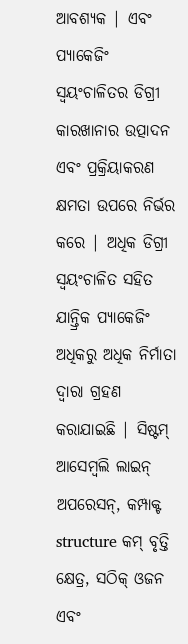ଆବଶ୍ୟକ | ଏବଂ ପ୍ୟାକେଜିଂ ସ୍ୱୟଂଚାଳିତର ଡିଗ୍ରୀ କାରଖାନାର ଉତ୍ପାଦନ ଏବଂ ପ୍ରକ୍ରିୟାକରଣ କ୍ଷମତା ଉପରେ ନିର୍ଭର କରେ | ଅଧିକ ଡିଗ୍ରୀ ସ୍ୱୟଂଚାଳିତ ସହିତ ଯାନ୍ତ୍ରିକ ପ୍ୟାକେଜିଂ ଅଧିକରୁ ଅଧିକ ନିର୍ମାତା ଦ୍ୱାରା ଗ୍ରହଣ କରାଯାଇଛି | ସିଷ୍ଟମ୍ ଆସେମ୍ବଲି ଲାଇନ୍ ଅପରେସନ୍, କମ୍ପାକ୍ଟ structure କମ୍ ବୃତ୍ତି କ୍ଷେତ୍ର, ସଠିକ୍ ଓଜନ ଏବଂ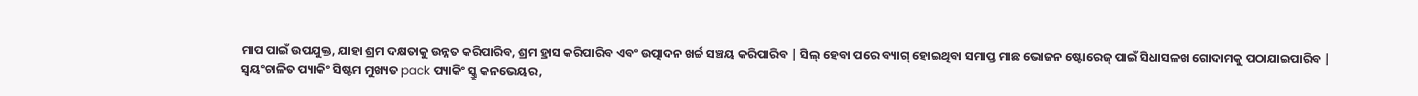ମାପ ପାଇଁ ଉପଯୁକ୍ତ, ଯାହା ଶ୍ରମ ଦକ୍ଷତାକୁ ଉନ୍ନତ କରିପାରିବ, ଶ୍ରମ ହ୍ରାସ କରିପାରିବ ଏବଂ ଉତ୍ପାଦନ ଖର୍ଚ୍ଚ ସଞ୍ଚୟ କରିପାରିବ | ସିଲ୍ ହେବା ପରେ ବ୍ୟାଗ୍ ହୋଇଥିବା ସମାପ୍ତ ମାଛ ଭୋଜନ ଷ୍ଟୋରେଜ୍ ପାଇଁ ସିଧାସଳଖ ଗୋଦାମକୁ ପଠାଯାଇପାରିବ |
ସ୍ୱୟଂଚାଳିତ ପ୍ୟାକିଂ ସିଷ୍ଟମ ମୁଖ୍ୟତ pack ପ୍ୟାକିଂ ସ୍କ୍ରୁ କନଭେୟର,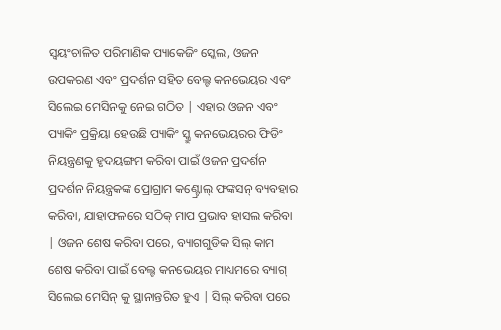ସ୍ୱୟଂଚାଳିତ ପରିମାଣିକ ପ୍ୟାକେଜିଂ ସ୍କେଲ, ଓଜନ ଉପକରଣ ଏବଂ ପ୍ରଦର୍ଶନ ସହିତ ବେଲ୍ଟ କନଭେୟର ଏବଂ ସିଲେଇ ମେସିନକୁ ନେଇ ଗଠିତ | ଏହାର ଓଜନ ଏବଂ ପ୍ୟାକିଂ ପ୍ରକ୍ରିୟା ହେଉଛି ପ୍ୟାକିଂ ସ୍କ୍ରୁ କନଭେୟରର ଫିଡିଂ ନିୟନ୍ତ୍ରଣକୁ ହୃଦୟଙ୍ଗମ କରିବା ପାଇଁ ଓଜନ ପ୍ରଦର୍ଶନ ପ୍ରଦର୍ଶନ ନିୟନ୍ତ୍ରକଙ୍କ ପ୍ରୋଗ୍ରାମ କଣ୍ଟ୍ରୋଲ୍ ଫଙ୍କସନ୍ ବ୍ୟବହାର କରିବା, ଯାହାଫଳରେ ସଠିକ୍ ମାପ ପ୍ରଭାବ ହାସଲ କରିବା | ଓଜନ ଶେଷ କରିବା ପରେ, ବ୍ୟାଗଗୁଡିକ ସିଲ୍ କାମ ଶେଷ କରିବା ପାଇଁ ବେଲ୍ଟ କନଭେୟର ମାଧ୍ୟମରେ ବ୍ୟାଗ୍ ସିଲେଇ ମେସିନ୍ କୁ ସ୍ଥାନାନ୍ତରିତ ହୁଏ | ସିଲ୍ କରିବା ପରେ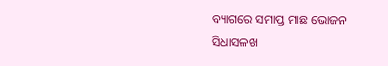ବ୍ୟାଗରେ ସମାପ୍ତ ମାଛ ଭୋଜନ ସିଧାସଳଖ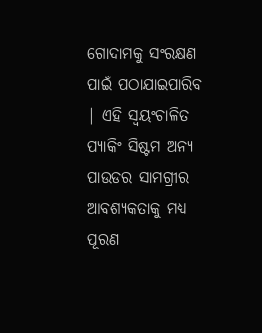ଗୋଦାମକୁ ସଂରକ୍ଷଣ ପାଇଁ ପଠାଯାଇପାରିବ | ଏହି ସ୍ୱୟଂଚାଳିତ ପ୍ୟାକିଂ ସିଷ୍ଟମ ଅନ୍ୟ ପାଉଡର ସାମଗ୍ରୀର ଆବଶ୍ୟକତାକୁ ମଧ୍ୟ ପୂରଣ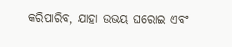କରିପାରିବ, ଯାହା ଉଭୟ ଘରୋଇ ଏବଂ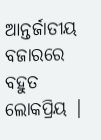ଆନ୍ତର୍ଜାତୀୟ ବଜାରରେ ବହୁତ ଲୋକପ୍ରିୟ |